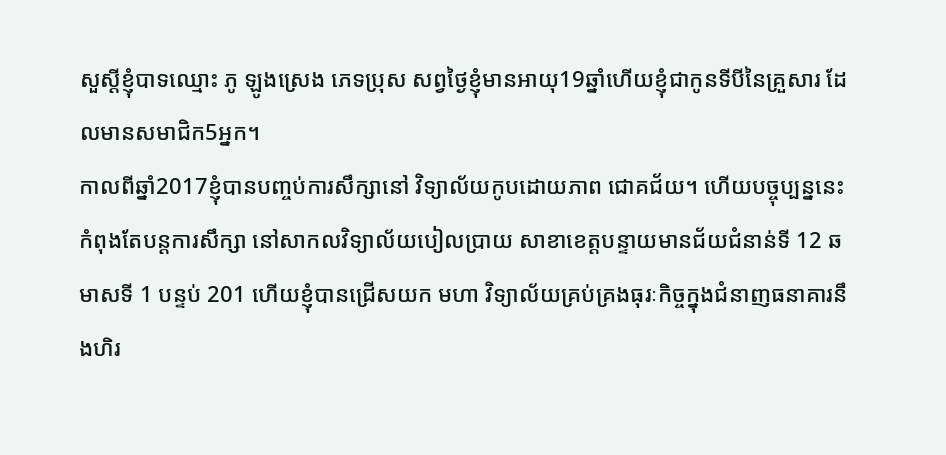សួស្ដីខ្ញុំបាទឈ្មោះ ភូ ឡូងស្រេង ភេទប្រុស សព្វថ្ងៃខ្ញុំមានអាយុ19ឆ្នាំហើយខ្ញុំជាកូនទីបីនៃគ្រួសារ ដែលមានសមាជិក5អ្នក។
កាលពីឆ្នាំ2017ខ្ញុំបានបញ្ចប់ការសឹក្សានៅ វិទ្យាល័យកូបដោយភាព ជោគជ័យ។ ហើយបច្ចុប្បន្ននេះកំពុងតែបន្តការសឹក្សា នៅសាកលវិទ្យាល័យបៀលប្រាយ សាខាខេត្តបន្ទាយមានជ័យជំនាន់ទី 12 ឆមាសទី 1 បន្ទប់ 201 ហើយខ្ញុំបានជ្រើសយក មហា វិទ្យាល័យគ្រប់គ្រងធុរៈកិច្ចក្នុងជំនាញធនាគារនឹងហិរ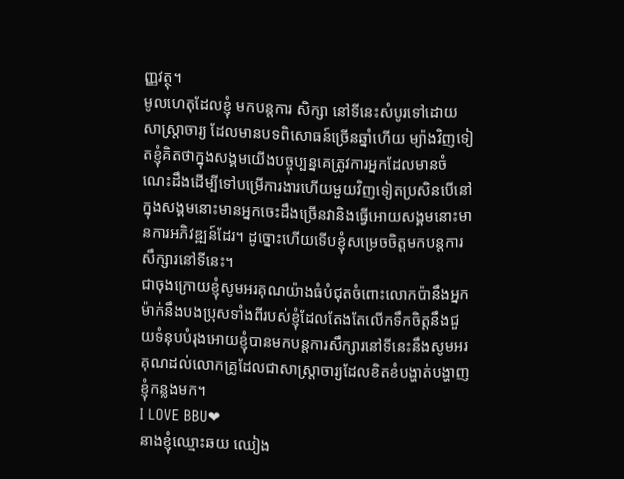ញ្ញវត្ថុ។
មូលហេតុដែលខ្ញុំ មកបន្តការ សិក្សា នៅទីនេះសំបូរទៅដោយសាស្រ្តាចារ្យ ដែលមានបទពិសោធន៍ច្រើនឆ្នាំហើយ ម្យ៉ាងវិញទៀតខ្ញុំគិតថាក្នុងសង្គមយើងបច្ចុប្បន្នគេត្រូវការអ្នកដែលមានចំណេះដឹងដើម្បីទៅបម្រើការងារហើយមួយវិញទៀតប្រសិនបើនៅក្នុងសង្គមនោះមានអ្នកចេះដឹងច្រើនវានិងធ្វើអោយសង្គមនោះមានការអភិវឌ្ឍន៍ដែរ។ ដូច្នោះហើយទើបខ្ញុំសម្រេចចិត្តមកបន្តការសឹក្សារនៅទីនេះ។
ជាចុងក្រោយខ្ញុំសូមអរគុណយ៉ាងធំបំជុតចំពោះលោកប៉ានឹងអ្នកម៉ាក់នឹងបងប្រុសទាំងពីរបស់ខ្ញុំដែលតែងតែលើកទឹកចិត្តនឹងជួយទំនុបបំរុងអោយខ្ញុំបានមកបន្តការសឹក្សារនៅទីនេះនឹងសូមអរគុណដល់លោកគ្រូដែលជាសាស្ត្រាចារ្យដែលខិតខំបង្ហាត់បង្ហាញខ្ញុំកន្លងមក។
I LOVE BBU❤
នាងខ្ញុំឈ្មោះឆយ ឈៀង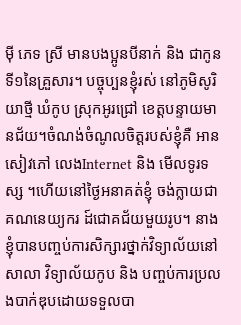ម៉ី ភេទ ស្រី មានបងប្អូនបីនាក់ និង ជាកូនទី១នៃគ្រួសារ។ បច្ចុប្បនខ្ញុំរស់ នៅភូមិសូរិយាថ្មី ឃំកូប ស្រុកអូរជ្រៅ ខេត្តបន្ទាយមានជ័យ។ចំណង់ចំណូលចិត្តរបស់ខ្ញុំគឺ អានសៀវភៅ លេងInternet និង មើលទូរទស្ស ។ហើយនៅថ្ងៃអនាគត់ខ្ញុំ ចង់ក្លាយជាគណនេយ្យករ ដ៍ជោគជ័យមួយរូប។ នាងខ្ញុំបានបញ្ចប់ការសិក្សារថ្នាក់វិទ្យាល័យនៅ សាលា វិទ្យាល័យកូប និង បញ្ចប់ការប្រលងបាក់ឌុបដោយទទួលបា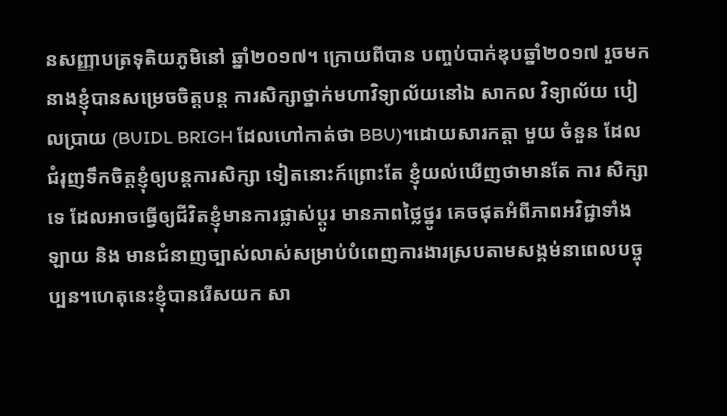នសញ្ញាបត្រទុតិយភូមិនៅ ឆ្នាំ២០១៧។ ក្រោយពីបាន បញ្ចប់បាក់ឌុបឆ្នាំ២០១៧ រួចមកនាងខ្ញុំបានសម្រេចចិត្តបន្ត ការសិក្សាថ្នាក់មហាវិទ្យាល័យនៅឯ សាកល វិទ្យាល័យ បៀលប្រាយ (BUIDL BRIGH ដែលហៅកាត់ថា BBU)។ដោយសារកត្តា មួយ ចំនួន ដែលជំរុញទឹកចិត្តខ្ញុំឲ្យបន្តការសិក្សា ទៀតនោះក៍ព្រោះតែ ខ្ញុំយល់ឃើញថាមានតែ ការ សិក្សាទេ ដែលអាចធ្វើឲ្យជីវិតខ្ញុំមានការផ្លាស់ប្តូរ មានភាពថ្លៃថ្នូរ គេចផុតអំពីភាពអវិជ្ជាទាំងឡាយ និង មានជំនាញច្បាស់លាស់សម្រាប់បំពេញការងារស្របតាមសង្គម់នាពេលបច្ចុប្បន។ហេតុនេះខ្ញុំបានរើសយក សា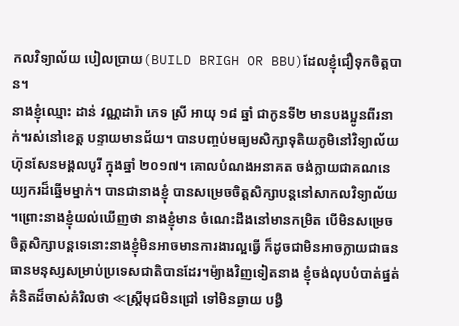កលវិទ្យាល័យ បៀលប្រាយ(BUILD BRIGH OR BBU)ដែលខ្ញុំជឿទុកចិត្តបាន។
នាងខ្ញុំឈ្មោះ ដាន់ វណ្ណដារ៉ា ភេទ ស្រី អាយុ ១៨ ឆ្នាំ ជាកូនទី២ មានបងប្អូនពីរនាក់។រស់នៅខេត្ត បន្ទាយមានជ័យ។ បានបញ្ចប់មធ្យមសិក្សាទុតិយភូមិនៅវិទ្យាល័យហ៊ុនសែនមង្គលបូរី ក្នុងឆ្នាំ ២០១៧។ គោលបំណងអនាគត ចង់ក្លាយជាគណនេយ្យករដ៏ឆ្នើមម្នាក់។ បានជានាងខ្ញុំ បានសម្រេចចិត្តសិក្សាបន្តនៅសាកលវិទ្យាល័យ ។ព្រោះនាងខ្ញុំយល់ឃើញថា នាងខ្ញុំមាន ចំណេះដឹងនៅមានកម្រិត បើមិនសម្រេចចិត្តសិក្សាបន្តទេនោះនាងខ្ញុំមិនអាចមានការងារល្អធ្វើ ក៏ដូចជាមិនអាចក្លាយជាធនធានមនុស្សសម្រាប់ប្រទេសជាតិបានដែរ។ម៉្យាងវិញទៀតនាង ខ្ញុំចង់លុបបំបាត់ផ្នត់គំនិតដ៏ចាស់គំរិលថា ≪ស្ត្រីមុជមិនជ្រៅ ទៅមិនឆ្ងាយ បង្វិ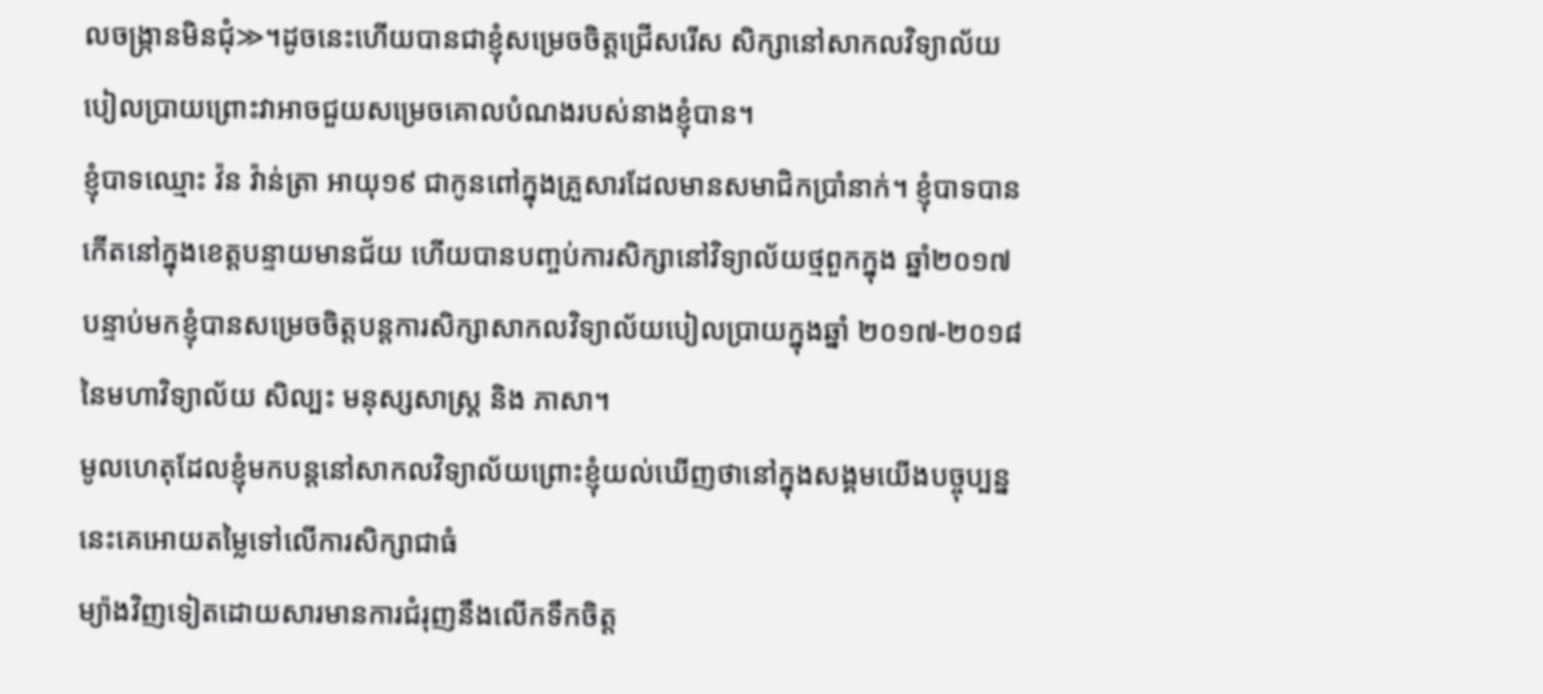លចង្ក្រានមិនជុំ≫។ដូចនេះហើយបានជាខ្ញុំសម្រេចចិត្តជ្រើសរើស សិក្សានៅសាកលវិទ្យាល័យ បៀលប្រាយព្រោះវាអាចជួយសម្រេចគោលបំណងរបស់នាងខ្ញុំបាន។
ខ្ញុំបាទឈ្មោះ វ៉ន វ៉ាន់ត្រា អាយុ១៩ ជាកូនពៅក្នុងគ្រួសារដែលមានសមាជិកប្រាំនាក់។ ខ្ញុំបាទបានកើតនៅក្នុងខេត្តបន្ទាយមានជ័យ ហើយបានបញ្ចប់ការសិក្សានៅវិទ្យាល័យថ្មពួកក្នុង ឆ្នាំ២០១៧បន្ទាប់មកខ្ញុំបានសម្រេចចិត្តបន្តការសិក្សាសាកលវិទ្យាល័យបៀលប្រាយក្នុងឆ្នាំ ២០១៧-២០១៨ នៃមហាវិទ្យាល័យ សិល្បះ មនុស្សសាស្រ្ត និង ភាសា។
មូលហេតុដែលខ្ញុំមកបន្តនៅសាកលវិទ្យាល័យព្រោះខ្ញុំយល់ឃើញថានៅក្នុងសង្គមយើងបច្ចុប្បន្ននេះគេអោយតម្លៃទៅលើការសិក្សាជាធំ
ម្យ៉ាងវិញទៀតដោយសារមានការជំរុញនឹងលើកទឹកចិត្ត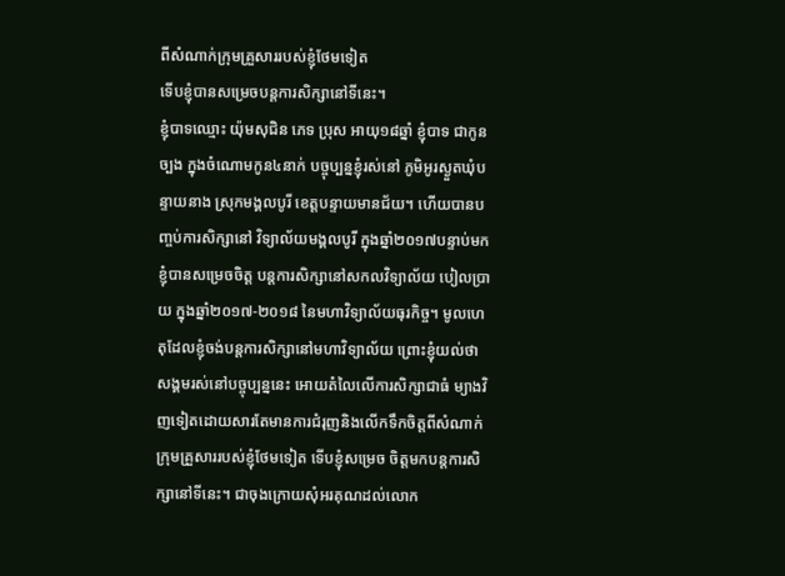ពីសំណាក់ក្រុមគ្រួសាររបស់ខ្ញុំថែមទៀត
ទើបខ្ញុំបានសម្រេចបន្តការសិក្សានៅទីនេះ។
ខ្ញុំបាទឈ្មោះ យ៉ុមសុជិន ភេទ ប្រុស អាយុ១៨ឆ្នាំ ខ្ញុំបាទ ជាកូនច្បង ក្នុងចំណោមកូន៤នាក់ បច្ចុប្បន្នខ្ញុំរស់នៅ ភូមិអូរស្ងួតឃុំបន្ទាយនាង ស្រុកមង្គលបូរី ខេត្តបន្ទាយមានជ័យ។ ហើយបានបញ្ចប់ការសិក្សានៅ វិទ្យាល័យមង្គលបូរី ក្នុងឆ្នាំ២០១៧បន្ទាប់មកខ្ញុំបានសម្រេចចិត្ត បន្តការសិក្សានៅសកលវិទ្យាល័យ បៀលប្រាយ ក្នុងឆ្នាំ២០១៧-២០១៨ នៃមហាវិទ្យាល័យធុរកិច្ច។ មូលហេតុដែលខ្ញុំចង់បន្តការសិក្សានៅមហាវិទ្យាល័យ ព្រោះខ្ញុំយល់ថាសង្គមរស់នៅបច្ចុប្បន្ននេះ អោយតំលៃលើការសិក្សាជាធំ ម្យាងវិញទៀតដោយសារតែមានការជំរុញនិងលើកទឹកចិត្តពីសំណាក់ក្រុមគ្រួសាររបស់ខ្ញុំថែមទៀត ទើបខ្ញុំសម្រេច ចិត្តមកបន្តការសិក្សានៅទីនេះ។ ជាចុងក្រោយសុំអរគុណដល់លោក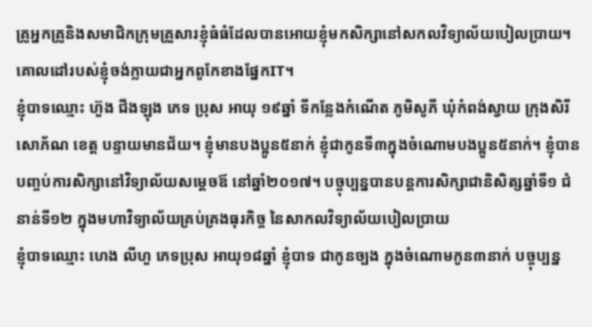គ្រូអ្នកគ្រូនិងសមាជិកក្រុមគ្រួសារខ្ញុំធំធំដែលបានអោយខ្ញុំមកសិក្សានៅសកលវិទ្យាល័យបៀលប្រាយ។ គោលដៅរបស់ខ្ញុំចង់ក្លាយជាអ្នកពូកែខាងផ្នែកIT។
ខ្ញុំបាទឈ្មោះ ហ៊ួង ជីងឡុង ភេទ ប្រុស អាយុ ១៩ឆ្នាំ ទីកន្លែងកំណើត ភូមិសូភី ឃុំកំពង់ស្វាយ ក្រុងសិរីសោភ័ណ ខេត្ត បន្ទាយមានជ័យ។ ខ្ញុំមានបងប្អូន៥នាក់ ខ្ញុំជាកូនទី៣ក្នុងចំណោមបងប្អូន៥នាក់។ ខ្ញុំបានបញ្ចប់ការសិក្សានៅវិទ្យាល័យសម្តេចឪ នៅឆ្នាំ២០១៧។ បច្ចុប្បន្នបានបន្តការសិក្សាជានិសិត្សឆ្នាំទី១ ជំនាន់ទី១២ ក្នុងមហាវិទ្យាល័យគ្រប់គ្រងធុរកិច្ច នៃសាកលវិទ្យាល័យបៀលប្រាយ
ខ្ញុំបាទឈ្មោះ ហេង លីហួ ភេទប្រុស អាយុ១៨ឆ្នាំ ខ្ញុំបាទ ជាកូនច្បង ក្នុងចំណោមកូន៣នាក់ បច្ចុប្បន្ន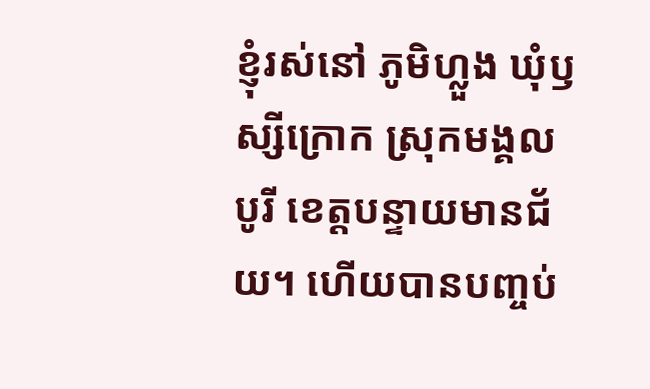ខ្ញុំរស់នៅ ភូមិហ្លួង ឃុំឫស្សីក្រោក ស្រុកមង្គលបូរី ខេត្តបន្ទាយមានជ័យ។ ហើយបានបញ្ចប់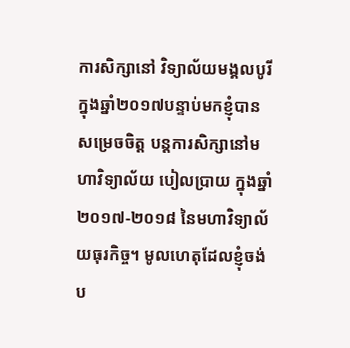ការសិក្សានៅ វិទ្យាល័យមង្គលបូរី ក្នុងឆ្នាំ២០១៧បន្ទាប់មកខ្ញុំបានសម្រេចចិត្ត បន្តការសិក្សានៅមហាវិទ្យាល័យ បៀលប្រាយ ក្នុងឆ្នាំ២០១៧-២០១៨ នៃមហាវិទ្យាល័យធុរកិច្ច។ មូលហេតុដែលខ្ញុំចង់ប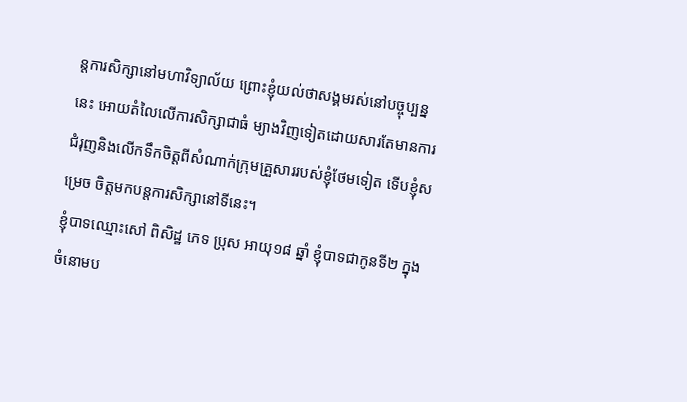ន្តការសិក្សានៅមហាវិទ្យាល័យ ព្រោះខ្ញុំយល់ថាសង្គមរស់នៅបច្ចុប្បន្ននេះ អោយតំលៃលើការសិក្សាជាធំ ម្យាងវិញទៀតដោយសារតែមានការជំរុញនិងលើកទឹកចិត្តពីសំណាក់ក្រុមគ្រួសាររបស់ខ្ញុំថែមទៀត ទើបខ្ញុំសម្រេច ចិត្តមកបន្តការសិក្សានៅទីនេះ។
ខ្ញុំបាទឈ្មោះសៅ ពិសិដ្ឋ ភេទ ប្រុស អាយុ១៨ ឆ្នាំ ខ្ញុំបាទជាកូនទី២ ក្នុងចំនោមប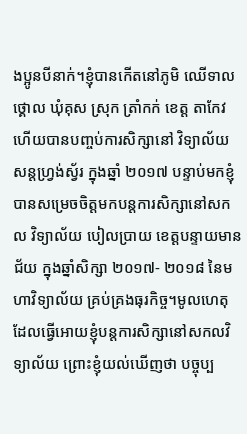ងប្អូនបីនាក់។ខ្ញុំបានកើតនៅភូមិ ឈើទាលថ្គោល ឃុំគុស ស្រុក ត្រាំកក់ ខេត្ត តាកែវ ហើយបានបញ្ចប់ការសិក្សានៅ វិទ្យាល័យ សន្តហ្រ្វង់ស្វ័រ ក្នុងឆ្នាំ ២០១៧ បន្ទាប់មកខ្ញុំបានសម្រេចចិត្តមកបន្តការសិក្សានៅសកល វិទ្យាល័យ បៀលប្រាយ ខេត្តបន្ទាយមានជ័យ ក្នុងឆ្នាំសិក្សា ២០១៧- ២០១៨ នៃមហាវិទ្យាល័យ គ្រប់គ្រងធុរកិច្ច។មូលហេតុដែលធ្វើអោយខ្ញុំបន្តការសិក្សានៅសកលវិទ្យាល័យ ព្រោះខ្ញុំយល់ឃើញថា បច្ចុប្ប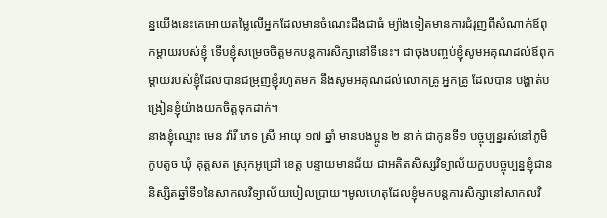ន្នយើងនេះគេអោយតម្លៃលើអ្នកដែលមានចំណេះដឹងជាធំ ម្យ៉ាងទៀតមានការជំរុញពីសំណាក់ឪពុកម្តាយរបស់ខ្ញុំ ទើបខ្ញុំសម្រេចចិត្តមកបន្តការសិក្សានៅទីនេះ។ ជាចុងបញ្ចប់ខ្ញុំសូមអគុណដល់ឪពុកម្តាយរបស់ខ្ញុំដែលបានជម្រុញខ្ញុំរហូតមក នឹងសូមអគុណដល់លោកគ្រូ អ្នកគ្រូ ដែលបាន បង្ហាត់បង្រៀនខ្ញុំយ៉ាងយកចិត្តទុកដាក់។
នាងខ្ញុំឈ្មោះ មេន វ៉ារី ភេទ ស្រី អាយុ ១៧ ឆ្នាំ មានបងប្អូន ២ នាក់ ជាកូនទី១ បច្ចុប្បន្នរស់នៅភូមិ កូបតូច ឃុំ គុត្តសត ស្រុកអូជ្រៅ ខេត្ត បន្ទាយមានជ័យ ជាអតិតសិស្សវិទ្យាល័យកួបបច្ចុប្បន្នខ្ញុំជាននិស្សិតឆ្នាំទី១នៃសាកលវិទ្យាល័យបៀលប្រាយ។មូលហេតុដែលខ្ញុំមកបន្តការសិក្សានៅសាកលវិ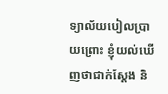ទ្យាល័យបៀលប្រាយព្រោះ ខ្ញុំយល់ឃើញថាជាក់ស្តែង និ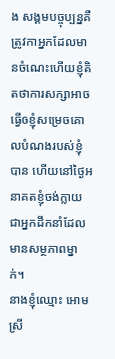ង សង្គមបច្ចុប្បន្នគឺត្រូវកាអ្នកដែលមានចំណេះហើយខ្ញុំគិតថាការសក្សាអាចធ្វើឲខ្ញុំសម្រេចគោលបំណងរបស់ខ្ញុំបាន ហើយនៅថ្ងៃអនាគតខ្ញុំចង់ក្លាយជាអ្នកដឹកនាំដែលមានសម្ថភាពម្នាក់។
នាងខ្ញុំឈ្មោះ អោម ស្រី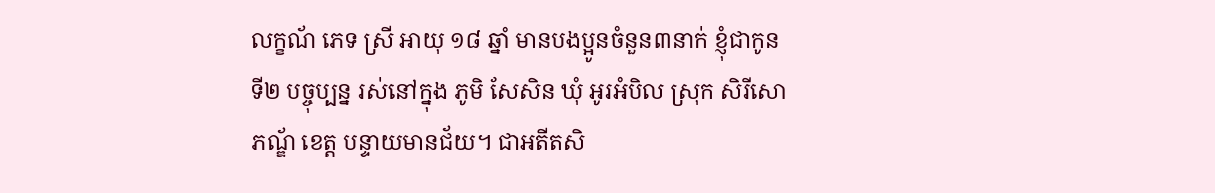លក្ខណ័ ភេទ ស្រី អាយុ ១៨ ឆ្នាំ មានបងប្អូនចំនួន៣នាក់ ខ្ញុំជាកូនទី២ បច្ចុប្បន្ន រស់នៅក្នុង ភូមិ សែសិន ឃុំ អូរអំបិល ស្រុក សិរីសោភណ្ឌ័ ខេត្ត បន្ទាយមានជ័យ។ ជាអតីតសិ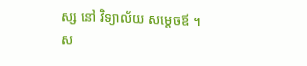ស្ស នៅ វិទ្យាល័យ សម្ដេចឪ ។ ស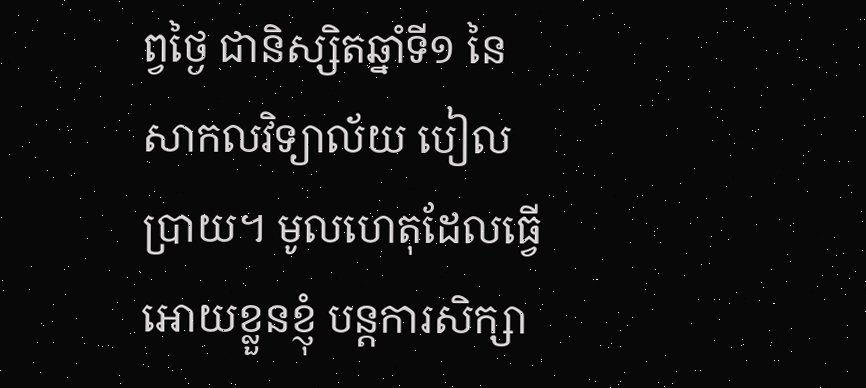ព្វថ្ងៃ ជានិស្សិតឆ្នាំទី១ នៃ សាកលវិទ្យាល័យ បៀលប្រាយ។ មូលហេតុដែលធ្វើអោយខ្លួនខ្ញុំ បន្តការសិក្សា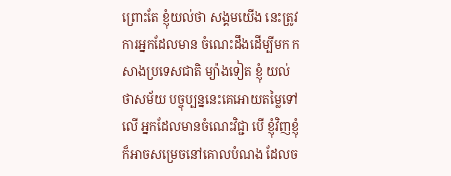ព្រោះតែ ខ្ញុំយល់ថា សង្គមយើង នេះត្រូវការអ្នកដែលមាន ចំណេះដឹងដើម្បីមក កសាងប្រទេសជាតិ ម្យ៉ាងទៀត ខ្ញុំ យល់ថាសម័យ បច្ចុប្បន្ននេះគេអោយតម្លៃទៅលើ អ្នកដែលមានចំណេះវិជ្ជា បើ ខ្ញុំវិញខ្ញុំក៏អាចសម្រេចនៅគោលបំណង ដែលច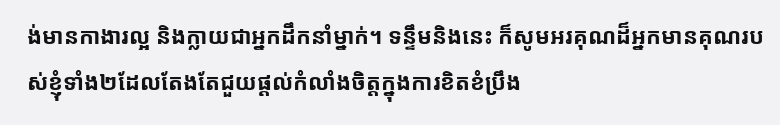ង់មានកាងារល្អ និងក្លាយជាអ្នកដឹកនាំម្នាក់។ ទន្ទឹមនិងនេះ ក៏សូមអរគុណដ៏អ្នកមានគុណរបស់ខ្ញុំទាំង២ដែលតែងតែជួយផ្ដល់កំលាំងចិត្តក្នុងការខិតខំប្រឹង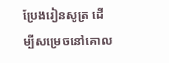ប្រែងរៀនសូត្រ ដើម្បីសម្រេចនៅគោល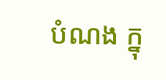បំណង ក្នុ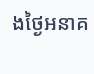ងថ្ងៃអនាគ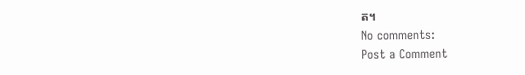ត។
No comments:
Post a Comment